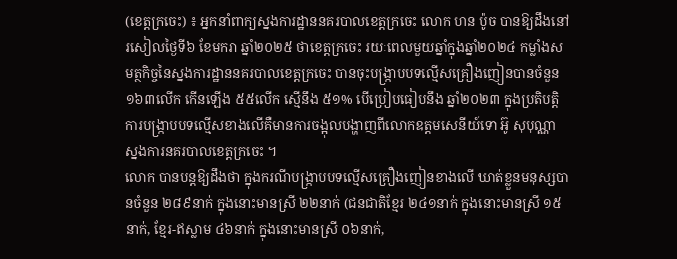(ខេត្តក្រចេះ) ៖ អ្នកនាំពាក្យស្នងការដ្ឋាននគរបាលខេត្តក្រចេះ លោក ហន ប៉ូច បានឱ្យដឹងនៅរសៀលថ្ងៃទី៦ ខែមករា ឆ្នាំ២០២៥ ថាខេត្តក្រចេះ រយៈពេលមួយឆ្នាំក្នុងឆ្នាំ២០២៤ កម្លាំងសមត្ថកិច្ចនៃស្នងការដ្ឋាននគរបាលខេត្តក្រចេះ បានចុះបង្ក្រាបបទល្មើសគ្រឿងញៀនបានចំនួន ១៦៣លើក កើនឡើង ៥៥លើក ស្មើនឹង ៥១% បើប្រៀបធៀបនឹង ឆ្នាំ២០២៣ ក្នុងប្រតិបត្តិការបង្ក្រាបបទល្មើសខាងលើគឺមានការចង្អុលបង្ហាញពីលោកឧត្តមសេនីយ៍ទោ អ៊ូ សុបុណ្ណា ស្នងការនគរបាលខេត្តក្រចេះ ។
លោក បានបន្តឱ្យដឹងថា ក្នុងករណីបង្ក្រាបបទល្មើសគ្រឿងញៀនខាងលើ ឃាត់ខ្លួនមនុស្សបានចំនួន ២៨៩នាក់ ក្នុងនោះមានស្រី ២២នាក់ (ជនជាតិខ្មែរ ២៤១នាក់ ក្នុងនោះមានស្រី ១៥នាក់, ខ្មែរ-ឥស្លាម ៤៦នាក់ ក្នុងនោះមានស្រី ០៦នាក់,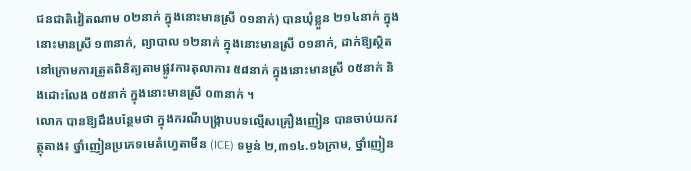ជនជាតិវៀតណាម ០២នាក់ ក្នុងនោះមានស្រី ០១នាក់) បានឃុំខ្លួន ២១៤នាក់ ក្នុងនោះមានស្រី ១៣នាក់, ព្យាបាល ១២នាក់ ក្នុងនោះមានស្រី ០១នាក់, ដាក់ឱ្យស្ថិតនៅក្រោមការត្រួតពិនិត្យតាមផ្លូវការតុលាការ ៥៨នាក់ ក្នុងនោះមានស្រី ០៥នាក់ និងដោះលែង ០៥នាក់ ក្នុងនោះមានស្រី ០៣នាក់ ។
លោក បានឱ្យដឹងបន្ថែមថា ក្នុងករណីបង្ក្រាបបទល្មើសគ្រឿងញៀន បានចាប់យកវត្ថុតាង៖ ថ្នាំញៀនប្រភេទមេតំហ្វេតាមីន (ICE) ទម្ងន់ ២,៣១៤.១៦ក្រាម, ថ្នាំញៀន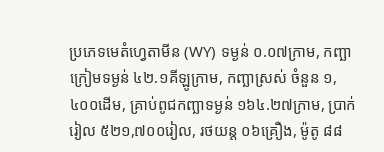ប្រភេទមេតំហ្វេតាមីន (WY) ទម្ងន់ ០.០៧ក្រាម, កញ្ឆាក្រៀមទម្ងន់ ៤២.១គីឡូក្រាម, កញ្ឆាស្រស់ ចំនួន ១,៤០០ដើម, គ្រាប់ពូជកញ្ឆាទម្ងន់ ១៦៤.២៧ក្រាម, ប្រាក់រៀល ៥២១,៧០០រៀល, រថយន្ត ០៦គ្រឿង, ម៉ូតូ ៨៨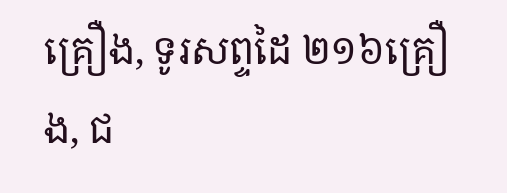គ្រឿង, ទូរសព្ទដៃ ២១៦គ្រឿង, ជ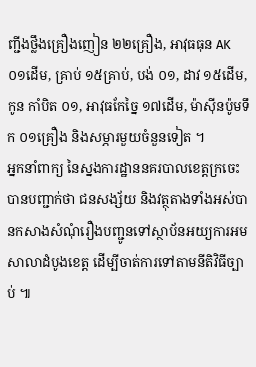ញ្ជីងថ្លឹងគ្រឿងញៀន ២២គ្រឿង, អាវុធធុន AK ០១ដើម, គ្រាប់ ១៥គ្រាប់, បង់ ០១, ដាវ ១៥ដើម, កូន កាំបិត ០១, អាវុធកែច្នៃ ១៧ដើម, ម៉ាស៊ីនប៉ូមទឹក ០១គ្រឿង និងសម្ភារមួយចំនួនទៀត ។
អ្នកនាំពាក្យ នៃស្នងការដ្ឋាននគរបាលខេត្តក្រចេះ បានបញ្ជាក់ថា ជនសង្ស័យ និងវត្ថុតាងទាំងអស់បានកសាងសំណុំរឿងបញ្ជូនទៅស្ថាប័នអយ្យការអមសាលាដំបូងខេត្ត ដើម្បីចាត់ការទៅតាមនីតិវិធីច្បាប់ ៕